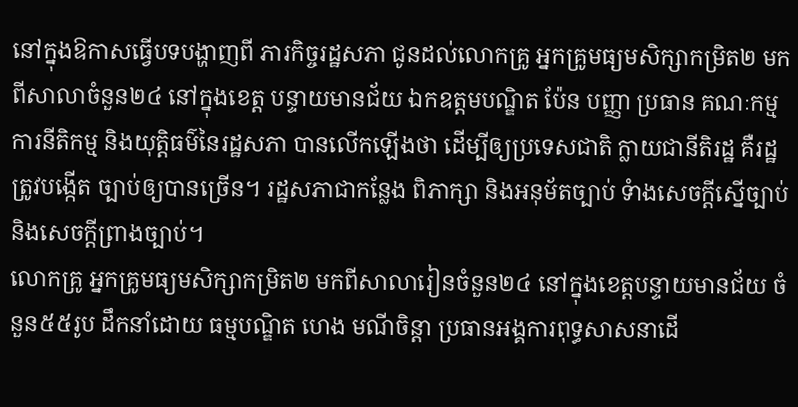នៅក្នុងឱកាសធ្វើបទបង្ហាញពី ភារកិច្ចរដ្ឋសភា ជូនដល់លោកគ្រូ អ្នកគ្រូមធ្យមសិក្សាកម្រិត២ មកពីសាលាចំនួន២៤ នៅក្នុងខេត្ត បន្ទាយមានជ័យ ឯកឧត្តមបណ្ឌិត ប៉ែន បញ្ញា ប្រធាន គណៈកម្មការនីតិកម្ម និងយុត្តិធម៌នៃរដ្ឋសភា បានលើកឡើងថា ដើម្បីឲ្យប្រទេសជាតិ ក្លាយជានីតិរដ្ឋ គឺរដ្ឋ ត្រូវបង្កើត ច្បាប់ឲ្យបានច្រើន។ រដ្ឋសភាជាកន្លែង ពិភាក្សា និងអនុម័តច្បាប់ ទំាងសេចក្តីស្នើច្បាប់ និងសេចក្តីព្រាងច្បាប់។
លោកគ្រូ អ្នកគ្រូមធ្យមសិក្សាកម្រិត២ មកពីសាលារៀនចំនួន២៤ នៅក្នុងខេត្តបន្ទាយមានជ័យ ចំនួន៥៥រូប ដឹកនាំដោយ ធម្មបណ្ឌិត ហេង មណីចិន្តា ប្រធានអង្គការពុទ្ធសាសនាដើ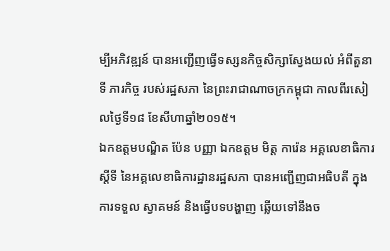ម្បីអភិវឌ្ឍន៍ បានឣញ្ជើញធ្វើទស្សនកិច្ចសិក្សាស្វែងយល់ ឣំពីតួនាទី ភារកិច្ច របស់រដ្ឋសភា នៃព្រះរាជាណាចក្រកម្ពុជា កាលពីរសៀលថ្ងៃទី១៨ ខែសីហាឆ្នាំ២០១៥។
ឯកឧត្តមបណ្ឌិត ប៉ែន បញ្ញា ឯកឧត្តម មិត្ត ការ៉េន អគ្គលេខាធិការស្តីទី នៃអគ្គលេខាធិការដ្ឋានរដ្ឋសភា បានអញ្ជើញជាអធិបតី ក្នុងការទទួល ស្វាគមន៍ និងធ្វើបទបង្ហាញ ឆ្លើយទៅនឹងច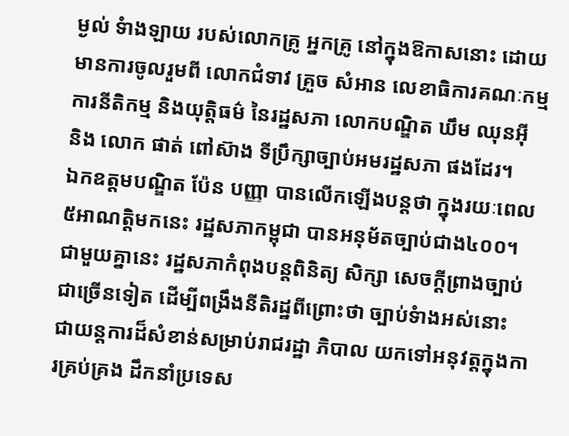ម្ងល់ ទំាងឡាយ របស់លោកគ្រូ អ្នកគ្រូ នៅក្នុងឱកាសនោះ ដោយមានការចូលរួមពី លោកជំទាវ គ្រួច សំអាន លេខាធិការគណៈកម្មការនីតិកម្ម និងយុត្តិធម៌ នៃរដ្ឋសភា លោកបណ្ឌិត ឃឹម ឈុនអុី និង លោក ផាត់ ពៅស៊ាង ទីប្រឹក្សាច្បាប់អមរដ្ឋសភា ផងដែរ។
ឯកឧត្តមបណ្ឌិត ប៉ែន បញ្ញា បានលើកឡើងបន្តថា ក្នុងរយៈពេល ៥អាណត្តិមកនេះ រដ្ឋសភាកម្ពុជា បានអនុម័តច្បាប់ជាង៤០០។ ជាមួយគ្នានេះ រដ្ឋសភាកំពុងបន្តពិនិត្យ សិក្សា សេចក្តីព្រាងច្បាប់ជាច្រើនទៀត ដើម្បីពង្រឹងនីតិរដ្ឋពីព្រោះថា ច្បាប់ទំាងអស់នោះ ជាយន្តការដ៏សំខាន់សម្រាប់រាជរដ្ឋា ភិបាល យកទៅអនុវត្តក្នុងការគ្រប់គ្រង ដឹកនាំប្រទេស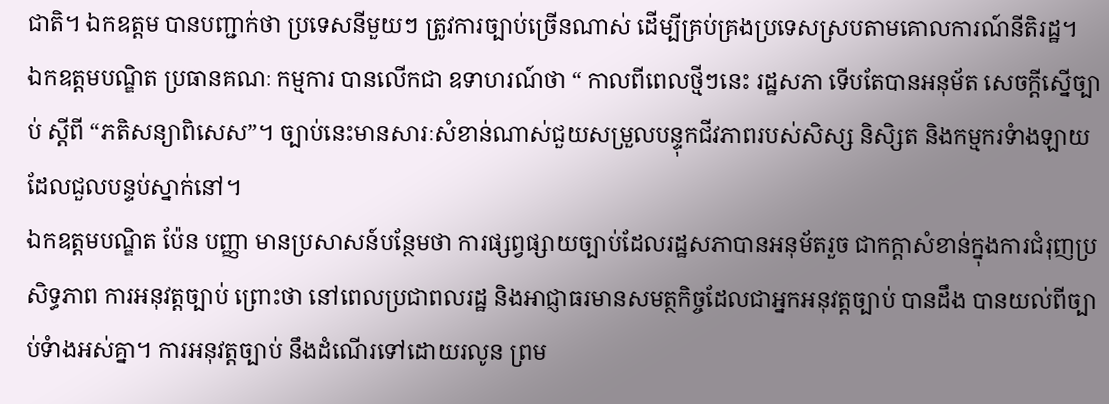ជាតិ។ ឯកឧត្តម បានបញ្ជាក់ថា ប្រទេសនីមួយៗ ត្រូវការច្បាប់ច្រើនណាស់ ដើម្បីគ្រប់គ្រងប្រទេសស្របតាមគោលការណ៍នីតិរដ្ឋ។
ឯកឧត្តមបណ្ឌិត ប្រធានគណៈ កម្មការ បានលើកជា ឧទាហរណ៍ថា “ កាលពីពេលថ្មីៗនេះ រដ្ឋសភា ទើបតែបានអនុម័ត សេចក្តីស្នើច្បាប់ ស្តីពី “ភតិសន្យាពិសេស”។ ច្បាប់នេះមានសារៈសំខាន់ណាស់ជួយសម្រួលបន្ទុកជីវភាពរបស់សិស្ស និសិ្សត និងកម្មករទំាងឡាយ ដែលជួលបន្ទប់ស្នាក់នៅ។
ឯកឧត្តមបណ្ឌិត ប៉ែន បញ្ញា មានប្រសាសន៍បន្ថែមថា ការផ្សព្វផ្សាយច្បាប់ដែលរដ្ឋសភាបានអនុម័តរួច ជាកក្តាសំខាន់ក្នុងការជំរុញប្រសិទ្ធភាព ការអនុវត្តច្បាប់ ព្រោះថា នៅពេលប្រជាពលរដ្ឋ និងអាជ្ញាធរមានសមត្ថកិច្ចដែលជាអ្នកអនុវត្តច្បាប់ បានដឹង បានយល់ពីច្បាប់ទំាងអស់គ្នា។ ការអនុវត្តច្បាប់ នឹងដំណើរទៅដោយរលូន ព្រម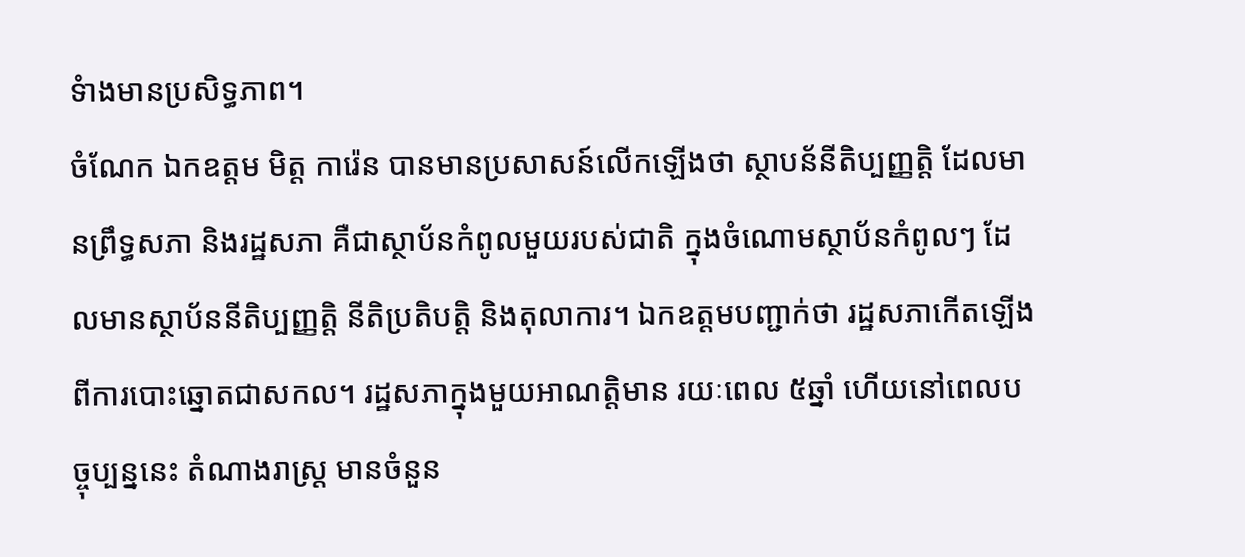ទំាងមានប្រសិទ្ធភាព។
ចំណែក ឯកឧត្តម មិត្ត ការ៉េន បានមានប្រសាសន៍លើកឡើងថា ស្ថាបន័នីតិប្បញ្ញត្តិ ដែលមានព្រឹទ្ធសភា និងរដ្ឋសភា គឺជាស្ថាប័នកំពូលមួយរបស់ជាតិ ក្នុងចំណោមស្ថាប័នកំពូលៗ ដែលមានស្ថាប័ននីតិប្បញ្ញត្តិ នីតិប្រតិបត្តិ និងតុលាការ។ ឯកឧត្តមបញ្ជាក់ថា រដ្ឋសភាកើតឡើងពីការបោះឆ្នោតជាសកល។ រដ្ឋសភាក្នុងមួយអាណត្តិមាន រយៈពេល ៥ឆ្នាំ ហើយនៅពេលបច្ចុប្បន្ននេះ តំណាងរាស្ត្រ មានចំនួន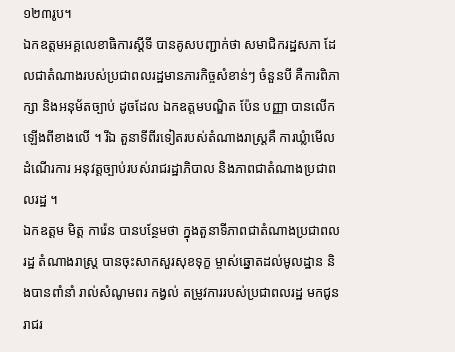១២៣រូប។
ឯកឧត្តមអគ្គលេខាធិការស្តីទី បានគូសបញ្ជាក់ថា សមាជិករដ្ឋសភា ដែលជាតំណាងរបស់ប្រជាពលរដ្ឋមានភារកិច្ចសំខាន់ៗ ចំនួនបី គឺការពិភាក្សា និងឣនុម័តច្បាប់ ដូចដែល ឯកឧត្តមបណ្ឌិត ប៉ែន បញ្ញា បានលើកឡើងពីខាងលើ ។ រីឯ តួនាទីពីរទៀតរបស់តំណាងរាស្រ្តគឺ ការឃ្លំាមើលដំណើរការ អនុវត្តច្បាប់របស់រាជរដ្ឋាភិបាល និងភាពជាតំណាងប្រជាពលរដ្ឋ ។
ឯកឧត្តម មិត្ត ការ៉េន បានបន្ថែមថា ក្នុងតួនាទីភាពជាតំណាងប្រជាពលរដ្ឋ តំណាងរាស្រ្ត បានចុះសាកសួរសុខទុក្ខ ម្ចាស់ឆ្នោតដល់មូលដ្ឋាន និងបានពាំនាំ រាល់សំណូមពរ កង្វល់ តម្រូវការរបស់ប្រជាពលរដ្ឋ មកជូនរាជរ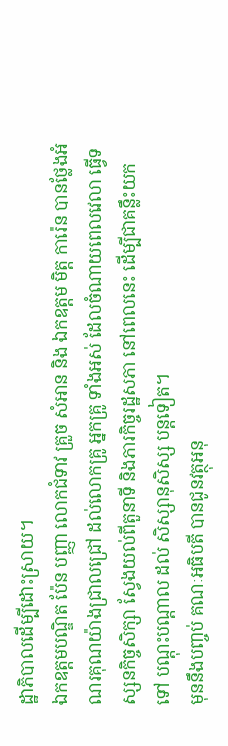ដ្ឋាភិបាលដើម្បីដោះស្រាយ។
ឯកឧត្តមបណ្ឌិត ប៉ែន បញ្ញា លោកជំទាវ គ្រួច សំអាន និង ឯកឧត្តម មិត្ត ការ៉េន បានថ្លែងអំណរគុណយ៉ាងជ្រាលជ្រៅ ដល់លោកគ្រូ អ្នកគ្រូ ទាំងអស់ ដែលចំណាយពេលវេលា ធ្វើទស្សនកិច្ចសិក្សា ស្វែងយល់ពីតួនាទី និងភារកិច្ចរដ្ឋសភា នៅពេលនេះ ដើម្បីជាគន្លឹះយកទៅ បណ្តុះបណ្តាល ដល់ សិស្សានុសិស្ស បន្តទៀត។
មុននឹងបញ្ចប់ គណៈអធិបតី បានជូនវត្ថុអនុ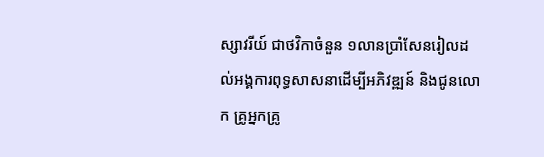ស្សាវរីយ៍ ជាថវិកាចំនួន ១លានប្រាំសែនរៀលដល់អង្គការពុទ្ធសាសនាដើម្បីអភិវឌ្ឍន៍ និងជូនលោក គ្រូអ្នកគ្រូ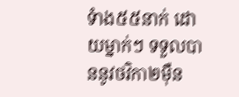ទំាង៥៥នាក់ ដោយម្នាក់ៗ ទទួលបាននូវថវិកា២ម៉ឺន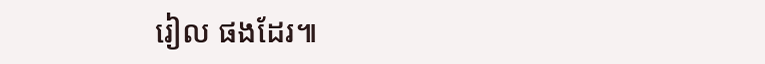រៀល ផងដែរ៕